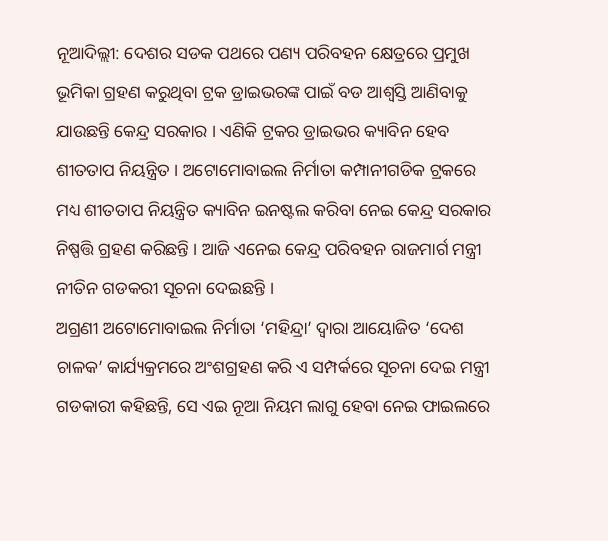ନୂଆଦିଲ୍ଲୀ: ଦେଶର ସଡକ ପଥରେ ପଣ୍ୟ ପରିବହନ କ୍ଷେତ୍ରରେ ପ୍ରମୁଖ ଭୂମିକା ଗ୍ରହଣ କରୁଥିବା ଟ୍ରକ ଡ୍ରାଇଭରଙ୍କ ପାଇଁ ବଡ ଆଶ୍ବସ୍ତି ଆଣିବାକୁ ଯାଉଛନ୍ତି କେନ୍ଦ୍ର ସରକାର । ଏଣିକି ଟ୍ରକର ଡ୍ରାଇଭର କ୍ୟାବିନ ହେବ ଶୀତତାପ ନିୟନ୍ତ୍ରିତ । ଅଟୋମୋବାଇଲ ନିର୍ମାତା କମ୍ପାନୀଗଡିକ ଟ୍ରକରେ ମଧ୍ୟ ଶୀତତାପ ନିୟନ୍ତ୍ରିତ କ୍ୟାବିନ ଇନଷ୍ଟଲ କରିବା ନେଇ କେନ୍ଦ୍ର ସରକାର ନିଷ୍ପତ୍ତି ଗ୍ରହଣ କରିଛନ୍ତି । ଆଜି ଏନେଇ କେନ୍ଦ୍ର ପରିବହନ ରାଜମାର୍ଗ ମନ୍ତ୍ରୀ ନୀତିନ ଗଡକରୀ ସୂଚନା ଦେଇଛନ୍ତି ।
ଅଗ୍ରଣୀ ଅଟୋମୋବାଇଲ ନିର୍ମାତା ‘ମହିନ୍ଦ୍ରା’ ଦ୍ବାରା ଆୟୋଜିତ ‘ଦେଶ ଚାଳକ’ କାର୍ଯ୍ୟକ୍ରମରେ ଅଂଶଗ୍ରହଣ କରି ଏ ସମ୍ପର୍କରେ ସୂଚନା ଦେଇ ମନ୍ତ୍ରୀ ଗଡକାରୀ କହିଛନ୍ତି, ସେ ଏଇ ନୂଆ ନିୟମ ଲାଗୁ ହେବା ନେଇ ଫାଇଲରେ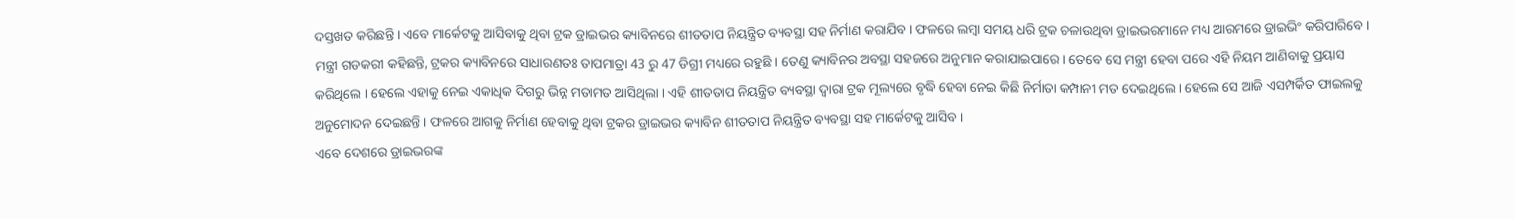ଦସ୍ତଖତ କରିଛନ୍ତି । ଏବେ ମାର୍କେଟକୁ ଆସିବାକୁ ଥିବା ଟ୍ରକ ଡ୍ରାଇଭର କ୍ୟାବିନରେ ଶୀତତାପ ନିୟନ୍ତ୍ରିତ ବ୍ୟବସ୍ଥା ସହ ନିର୍ମାଣ କରାଯିବ । ଫଳରେ ଲମ୍ବା ସମୟ ଧରି ଟ୍ରକ ଚଳାଉଥିବା ଡ୍ରାଇଭରମାନେ ମଧ୍ୟ ଆରମରେ ଡ୍ରାଇଭିଂ କରିପାରିବେ ।
ମନ୍ତ୍ରୀ ଗଡକରୀ କହିଛନ୍ତି, ଟ୍ରକର କ୍ୟାବିନରେ ସାଧାରଣତଃ ତାପମାତ୍ରା 43 ରୁ 47 ଡିଗ୍ରୀ ମଧ୍ୟରେ ରହୁଛି । ତେଣୁ କ୍ୟାବିନର ଅବସ୍ଥା ସହଜରେ ଅନୁମାନ କରାଯାଇପାରେ । ତେବେ ସେ ମନ୍ତ୍ରୀ ହେବା ପରେ ଏହି ନିୟମ ଆଣିବାକୁ ପ୍ରୟାସ କରିଥିଲେ । ହେଲେ ଏହାକୁ ନେଇ ଏକାଧିକ ଦିଗରୁ ଭିନ୍ନ ମତାମତ ଆସିଥିଲା । ଏହି ଶୀତତାପ ନିୟନ୍ତ୍ରିତ ବ୍ୟବସ୍ଥା ଦ୍ବାରା ଟ୍ରକ ମୂଲ୍ୟରେ ବୃଦ୍ଧି ହେବା ନେଇ କିଛି ନିର୍ମାତା କମ୍ପାନୀ ମତ ଦେଇଥିଲେ । ହେଲେ ସେ ଆଜି ଏସମ୍ପର୍କିତ ଫାଇଲକୁ ଅନୁମୋଦନ ଦେଇଛନ୍ତି । ଫଳରେ ଆଗକୁ ନିର୍ମାଣ ହେବାକୁ ଥିବା ଟ୍ରକର ଡ୍ରାଇଭର କ୍ୟାବିନ ଶୀତତାପ ନିୟନ୍ତ୍ରିତ ବ୍ୟବସ୍ଥା ସହ ମାର୍କେଟକୁ ଆସିବ ।
ଏବେ ଦେଶରେ ଡ୍ରାଇଭରଙ୍କ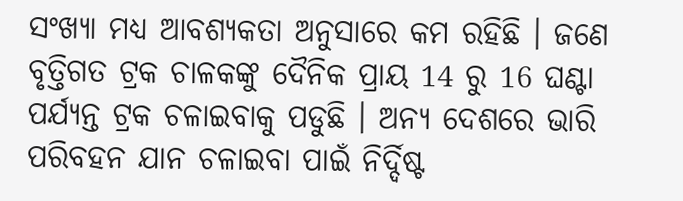ସଂଖ୍ୟା ମଧ୍ୟ ଆବଶ୍ୟକତା ଅନୁସାରେ କମ ରହିଛି । ଜଣେ ବୃତ୍ତିଗତ ଟ୍ରକ ଚାଳକଙ୍କୁ ଦୈନିକ ପ୍ରାୟ 14 ରୁ 16 ଘଣ୍ଟା ପର୍ଯ୍ୟନ୍ତ ଟ୍ରକ ଚଳାଇବାକୁ ପଡୁଛି । ଅନ୍ୟ ଦେଶରେ ଭାରି ପରିବହନ ଯାନ ଚଳାଇବା ପାଇଁ ନିର୍ଦ୍ଦିଷ୍ଟ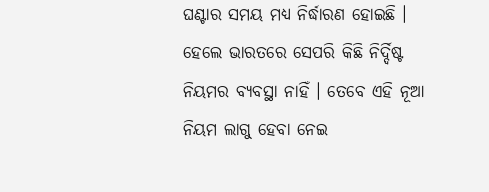ଘଣ୍ଟାର ସମୟ ମଧ୍ୟ ନିର୍ଦ୍ଧାରଣ ହୋଇଛି । ହେଲେ ଭାରତରେ ସେପରି କିଛି ନିର୍ଦ୍ଦିଷ୍ଟ ନିୟମର ବ୍ୟବସ୍ଥା ନାହିଁ । ତେବେ ଏହି ନୂଆ ନିୟମ ଲାଗୁ ହେବା ନେଇ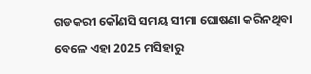ଗଡକରୀ କୌଣସି ସମୟ ସୀମା ଘୋଷଣା କରିନଥିବା ବେଳେ ଏହା 2025 ମସିହାରୁ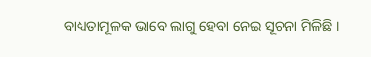ବାଧ୍ୟତାମୂଳକ ଭାବେ ଲାଗୁ ହେବା ନେଇ ସୂଚନା ମିଳିଛି ।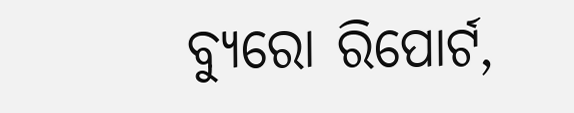ବ୍ୟୁରୋ ରିପୋର୍ଟ,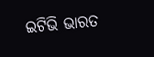ଇଟିଭି ଭାରତ